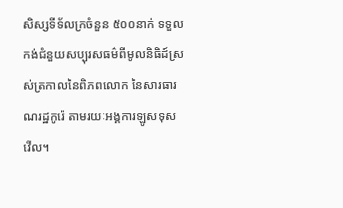សិស្សទីទ័លក្រចំនួន ៥០០នាក់ ទទួលកង់ជំនួយសប្បុរសធម៌ពីមូលនិធិដ៍ស្រស់ត្រកាលនៃពិភពលោក នៃសារធារណរដ្ឋកូរ៉េ តាមរយៈអង្គការឡូសទុសវើល។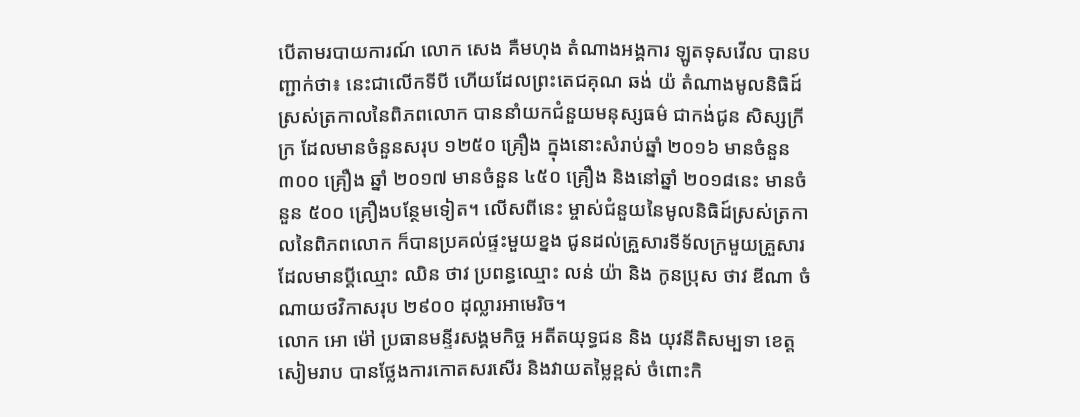បើតាមរបាយការណ៍ លោក សេង គឺមហុង តំណាងអង្គការ ឡូតទុសវើល បានបញ្ជាក់ថា៖ នេះជាលើកទីបី ហើយដែលព្រះតេជគុណ ឆង់ យ៉ តំណាងមូលនិធិដ៍ស្រស់ត្រកាលនៃពិភពលោក បាននាំយកជំនួយមនុស្សធម៌ ជាកង់ជូន សិស្សក្រីក្រ ដែលមានចំនួនសរុប ១២៥០ គ្រឿង ក្នុងនោះសំរាប់ឆ្នាំ ២០១៦ មានចំនួន ៣០០ គ្រឿង ឆ្នាំ ២០១៧ មានចំនួន ៤៥០ គ្រឿង និងនៅឆ្នាំ ២០១៨នេះ មានចំនួន ៥០០ គ្រឿងបន្ថែមទៀត។ លើសពីនេះ ម្ចាស់ជំនួយនៃមូលនិធិដ៍ស្រស់ត្រកាលនៃពិភពលោក ក៏បានប្រគល់ផ្ទះមួយខ្នង ជូនដល់គ្រួសារទីទ័លក្រមួយគ្រួសារ ដែលមានប្តីឈ្មោះ ឈិន ថាវ ប្រពន្ធឈ្មោះ លន់ យ៉ា និង កូនប្រុស ថាវ ឌីណា ចំណាយថវិកាសរុប ២៩០០ ដុល្លារអាមេរិច។
លោក អោ ម៉ៅ ប្រធានមន្ទីរសង្គមកិច្ច អតីតយុទ្ធជន និង យុវនីតិសម្បទា ខេត្តសៀមរាប បានថ្លែងការកោតសរសើរ និងវាយតម្លៃខ្ពស់ ចំពោះកិ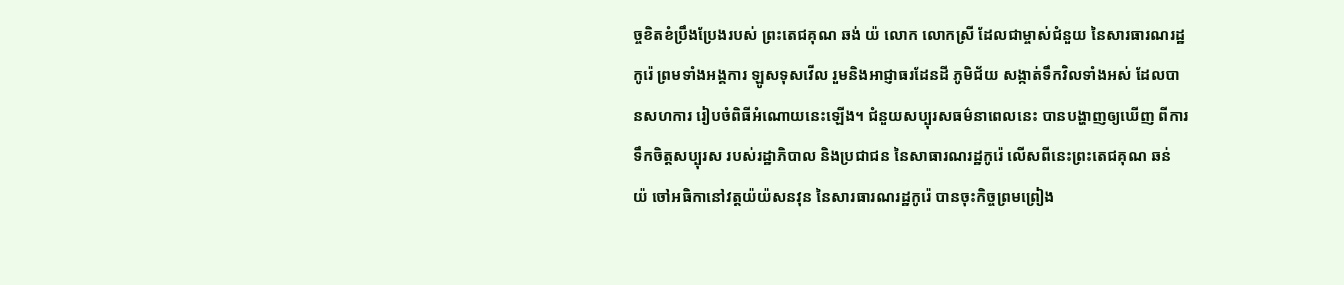ច្ចខិតខំប្រឹងប្រែងរបស់ ព្រះតេជគុណ ឆង់ យ៉ លោក លោកស្រី ដែលជាម្ចាស់ជំនួយ នៃសារធារណរដ្ឋកូរ៉េ ព្រមទាំងអង្គការ ឡូសទុសវើល រួមនិងអាជ្ញាធរដែនដី ភូមិជ័យ សង្កាត់ទឹកវិលទាំងអស់ ដែលបានសហការ រៀបចំពិធីអំណោយនេះឡើង។ ជំនួយសប្បុរសធម៌នាពេលនេះ បានបង្ហាញឲ្យឃើញ ពីការទឹកចិត្តសប្បុរស របស់រដ្ឋាភិបាល និងប្រជាជន នៃសាធារណរដ្ឋកូរ៉េ លើសពីនេះព្រះតេជគុណ ឆន់ យ៉ ចៅអធិកានៅវត្តយ៉យ៉សនវុន នៃសារធារណរដ្ឋកូរ៉េ បានចុះកិច្ចព្រមព្រៀង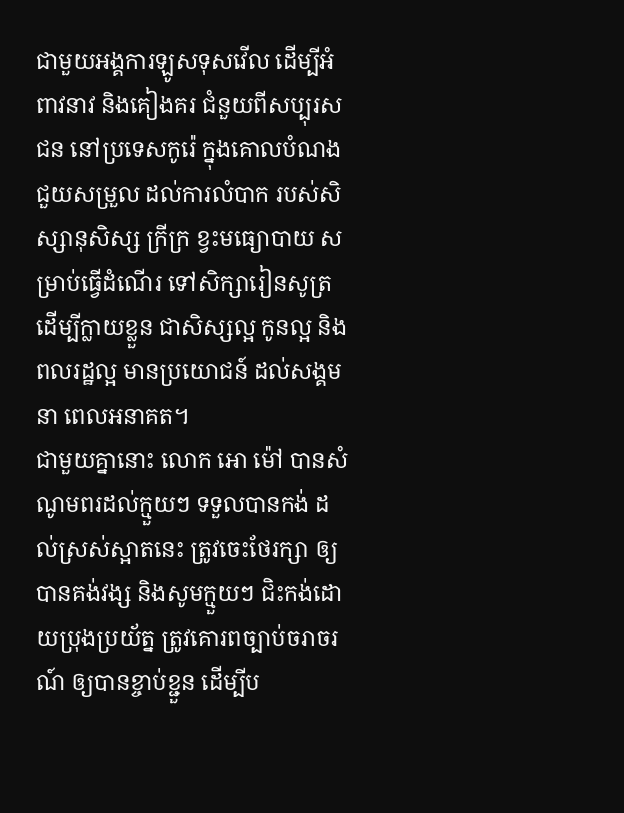ជាមួយអង្គការឡូសទុសវើល ដើម្បីអំពាវនាវ និងគៀងគរ ជំនួយពីសប្បុរសជន នៅប្រទេសកូរ៉េ ក្នុងគោលបំណងជួយសម្រួល ដល់ការលំបាក របស់សិស្សានុសិស្ស ក្រីក្រ ខ្វះមធ្យោបាយ សម្រាប់ធ្វើដំណើរ ទៅសិក្សារៀនសូត្រ ដើម្បីក្លាយខ្លួន ជាសិស្សល្អ កូនល្អ និងពលរដ្ឋល្អ មានប្រយោជន៍ ដល់សង្គមនា ពេលអនាគត។
ជាមួយគ្នានោះ លោក អោ ម៉ៅ បានសំណូមពរដល់ក្មួយៗ ទទួលបានកង់ ដល់ស្រស់ស្អាតនេះ ត្រូវចេះថែរក្សា ឲ្យបានគង់វង្ស និងសូមក្មួយៗ ជិះកង់ដោយប្រុងប្រយ័ត្ន ត្រូវគោរពច្បាប់ចរាចរណ៍ ឲ្យបានខ្ចាប់ខ្ជួន ដើម្បីប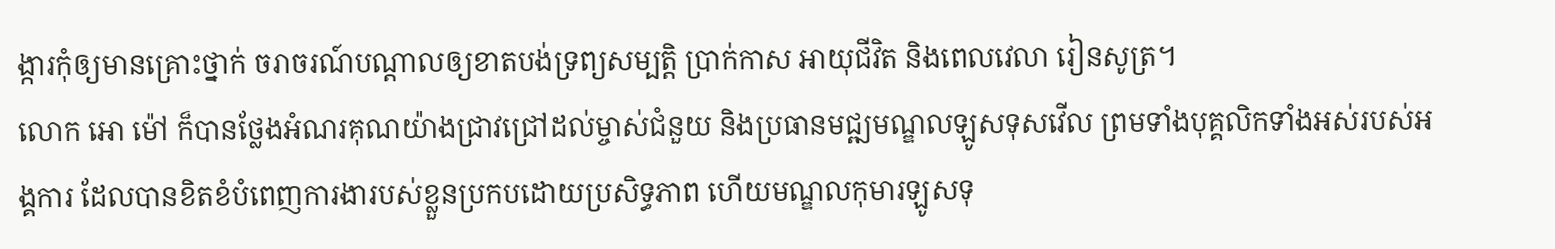ង្ការកុំឲ្យមានគ្រោះថ្នាក់ ចរាចរណ៍បណ្ដាលឲ្យខាតបង់ទ្រព្យសម្បត្តិ ប្រាក់កាស អាយុជីវិត និងពេលវេលា រៀនសូត្រ។
លោក អោ ម៉ៅ ក៏បានថ្លែងអំណរគុណយ៉ាងជ្រាវជ្រៅដល់ម្ចាស់ជំនួយ និងប្រធានមជ្ឍមណ្ឌលឡូសទុសវើល ព្រមទាំងបុគ្គលិកទាំងអស់របស់អង្គការ ដែលបានខិតខំបំពេញការងារបស់ខ្លួនប្រកបដោយប្រសិទ្ធភាព ហើយមណ្ឌលកុមារឡូសទុ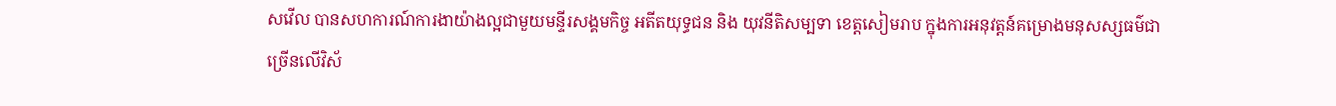សវើល បានសហការណ៍ការងាយ៉ាងល្អជាមួយមន្ទីរសង្គមកិច្ច អតីតយុទ្ធជន និង យុវនីតិសម្បទា ខេត្តសៀមរាប ក្នុងការអនុវត្តន៍គម្រោងមនុសស្សធម៌ជាច្រើនលើវិស័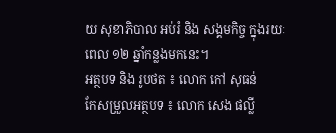យ សុខាភិបាល អប់រំ និង សង្គមកិច្ច ក្នុងរយៈពេល ១២ ឆ្នាំកន្លងមកនេះ។
អត្ថបទ និង រូបថត ៖ លោក កៅ សុធន់
កែសម្រួលអត្ថបទ ៖ លោក សេង ផល្លី